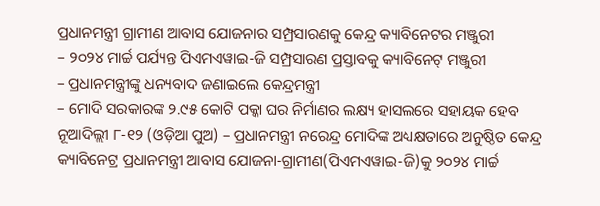ପ୍ରଧାନମନ୍ତ୍ରୀ ଗ୍ରାମୀଣ ଆବାସ ଯୋଜନାର ସମ୍ପ୍ରସାରଣକୁ କେନ୍ଦ୍ର କ୍ୟାବିନେଟର ମଞ୍ଜୁରୀ
– ୨୦୨୪ ମାର୍ଚ୍ଚ ପର୍ଯ୍ୟନ୍ତ ପିଏମଏୱାଇ-ଜି ସମ୍ପ୍ରସାରଣ ପ୍ରସ୍ତାବକୁ କ୍ୟାବିନେଟ୍ ମଞ୍ଜୁରୀ
– ପ୍ରଧାନମନ୍ତ୍ରୀଙ୍କୁ ଧନ୍ୟବାଦ ଜଣାଇଲେ କେନ୍ଦ୍ରମନ୍ତ୍ରୀ
– ମୋଦି ସରକାରଙ୍କ ୨.୯୫ କୋଟି ପକ୍କା ଘର ନିର୍ମାଣର ଲକ୍ଷ୍ୟ ହାସଲରେ ସହାୟକ ହେବ
ନୂଆଦିଲ୍ଲୀ ୮-୧୨ (ଓଡ଼ିଆ ପୁଅ) – ପ୍ରଧାନମନ୍ତ୍ରୀ ନରେନ୍ଦ୍ର ମୋଦିଙ୍କ ଅଧ୍ୟକ୍ଷତାରେ ଅନୁଷ୍ଠିତ କେନ୍ଦ୍ର କ୍ୟାବିନେଟ୍ର ପ୍ରଧାନମନ୍ତ୍ରୀ ଆବାସ ଯୋଜନା-ଗ୍ରାମୀଣ(ପିଏମଏୱାଇ-ଜି)କୁ ୨୦୨୪ ମାର୍ଚ୍ଚ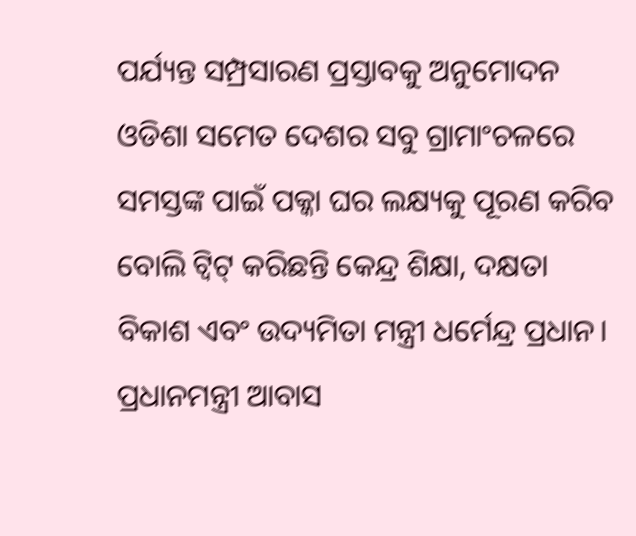ପର୍ଯ୍ୟନ୍ତ ସମ୍ପ୍ରସାରଣ ପ୍ରସ୍ତାବକୁ ଅନୁମୋଦନ ଓଡିଶା ସମେତ ଦେଶର ସବୁ ଗ୍ରାମାଂଚଳରେ ସମସ୍ତଙ୍କ ପାଇଁ ପକ୍କା ଘର ଲକ୍ଷ୍ୟକୁ ପୂରଣ କରିବ ବୋଲି ଟ୍ୱିଟ୍ କରିଛନ୍ତି କେନ୍ଦ୍ର ଶିକ୍ଷା, ଦକ୍ଷତା ବିକାଶ ଏବଂ ଉଦ୍ୟମିତା ମନ୍ତ୍ରୀ ଧର୍ମେନ୍ଦ୍ର ପ୍ରଧାନ।
ପ୍ରଧାନମନ୍ତ୍ରୀ ଆବାସ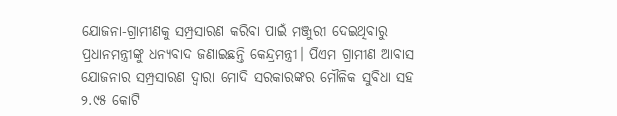ଯୋଜନା-ଗ୍ରାମୀଣକୁ ସମ୍ପ୍ରସାରଣ କରିବା ପାଇଁ ମଞ୍ଜୁରୀ ଦେଇଥିବାରୁ ପ୍ରଧାନମନ୍ତ୍ରୀଙ୍କୁ ଧନ୍ୟବାଦ ଜଣାଇଛନ୍ତି କେନ୍ଦ୍ରମନ୍ତ୍ରୀ। ପିଏମ ଗ୍ରାମୀଣ ଆବାସ ଯୋଜନାର ସମ୍ପ୍ରସାରଣ ଦ୍ୱାରା ମୋଦି ସରକାରଙ୍କର ମୌଳିକ ସୁବିଧା ସହ ୨.୯୫ କୋଟି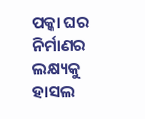ପକ୍କା ଘର ନିର୍ମାଣର ଲକ୍ଷ୍ୟକୁ ହାସଲ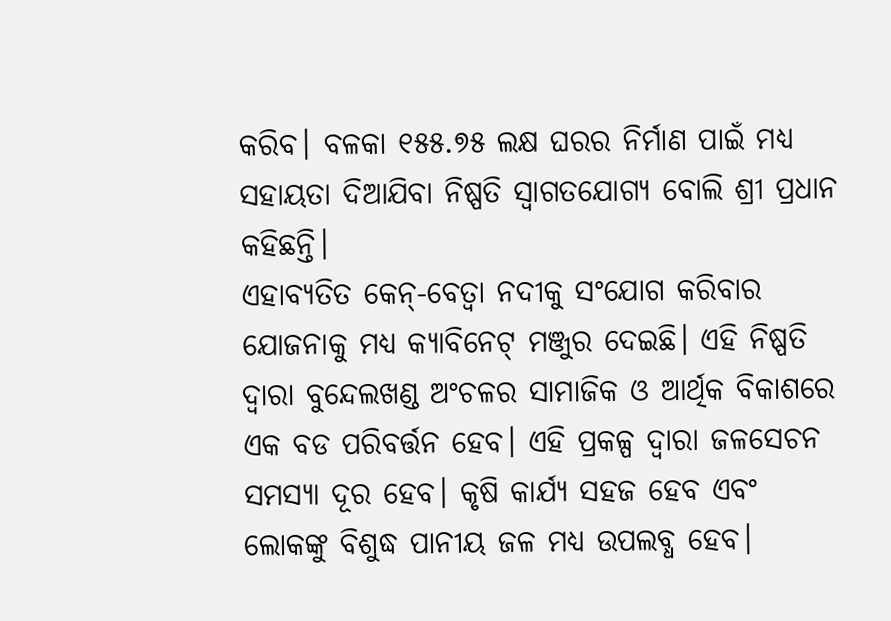କରିବ। ବଳକା ୧୫୫.୭୫ ଲକ୍ଷ ଘରର ନିର୍ମାଣ ପାଇଁ ମଧ୍ୟ ସହାୟତା ଦିଆଯିବା ନିଷ୍ପତି ସ୍ୱାଗତଯୋଗ୍ୟ ବୋଲି ଶ୍ରୀ ପ୍ରଧାନ କହିଛନ୍ତି।
ଏହାବ୍ୟତିତ କେନ୍-ବେତ୍ୱା ନଦୀକୁ ସଂଯୋଗ କରିବାର ଯୋଜନାକୁ ମଧ୍ୟ କ୍ୟାବିନେଟ୍ ମଞ୍ଜୁର ଦେଇଛି। ଏହି ନିଷ୍ପତି ଦ୍ୱାରା ବୁନ୍ଦେଲଖଣ୍ଡ ଅଂଚଳର ସାମାଜିକ ଓ ଆର୍ଥିକ ବିକାଶରେ ଏକ ବଡ ପରିବର୍ତ୍ତନ ହେବ। ଏହି ପ୍ରକଳ୍ପ ଦ୍ୱାରା ଜଳସେଚନ ସମସ୍ୟା ଦୂର ହେବ। କୃଷି କାର୍ଯ୍ୟ ସହଜ ହେବ ଏବଂ ଲୋକଙ୍କୁ ବିଶୁଦ୍ଧ ପାନୀୟ ଜଳ ମଧ୍ୟ ଉପଲବ୍ଧ ହେବ।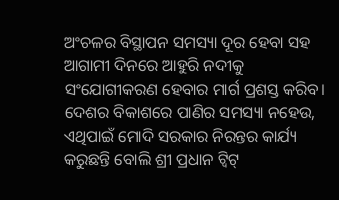ଅଂଚଳର ବିସ୍ଥାପନ ସମସ୍ୟା ଦୂର ହେବା ସହ ଆଗାମୀ ଦିନରେ ଆହୁରି ନଦୀକୁ ସଂଯୋଗୀକରଣ ହେବାର ମାର୍ଗ ପ୍ରଶସ୍ତ କରିବ। ଦେଶର ବିକାଶରେ ପାଣିର ସମସ୍ୟା ନହେଉ, ଏଥିପାଇଁ ମୋଦି ସରକାର ନିରନ୍ତର କାର୍ଯ୍ୟ କରୁଛନ୍ତି ବୋଲି ଶ୍ରୀ ପ୍ରଧାନ ଟ୍ୱିଟ୍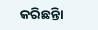କରିଛନ୍ତିା